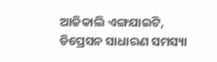ଆଜିକାଲି ଏଙ୍ଗଯାଇଟି, ଡିପ୍ରେସନ ସାଧାରଣ ସମସ୍ୟା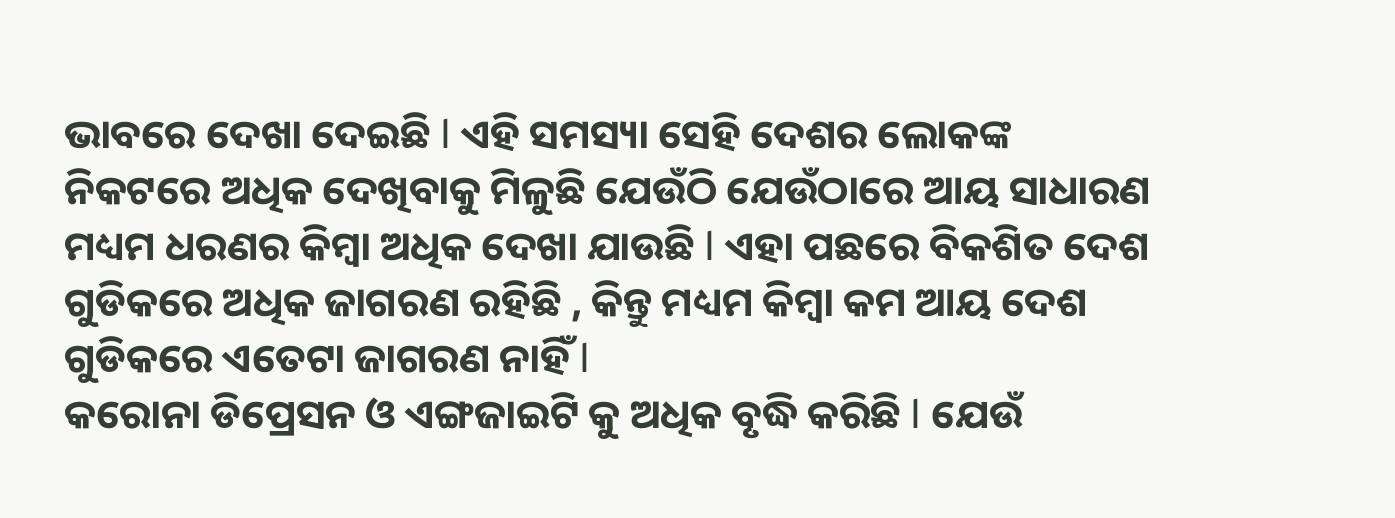ଭାବରେ ଦେଖା ଦେଇଛି l ଏହି ସମସ୍ୟା ସେହି ଦେଶର ଲୋକଙ୍କ ନିକଟରେ ଅଧିକ ଦେଖିବାକୁ ମିଳୁଛି ଯେଉଁଠି ଯେଉଁଠାରେ ଆୟ ସାଧାରଣ ମଧ୍ୟମ ଧରଣର କିମ୍ବା ଅଧିକ ଦେଖା ଯାଉଛି l ଏହା ପଛରେ ବିକଶିତ ଦେଶ ଗୁଡିକରେ ଅଧିକ ଜାଗରଣ ରହିଛି , କିନ୍ତୁ ମଧ୍ୟମ କିମ୍ବା କମ ଆୟ ଦେଶ ଗୁଡିକରେ ଏତେଟା ଜାଗରଣ ନାହିଁ l
କରୋନା ଡିପ୍ରେସନ ଓ ଏଙ୍ଗଜାଇଟି କୁ ଅଧିକ ବୃଦ୍ଧି କରିଛି l ଯେଉଁ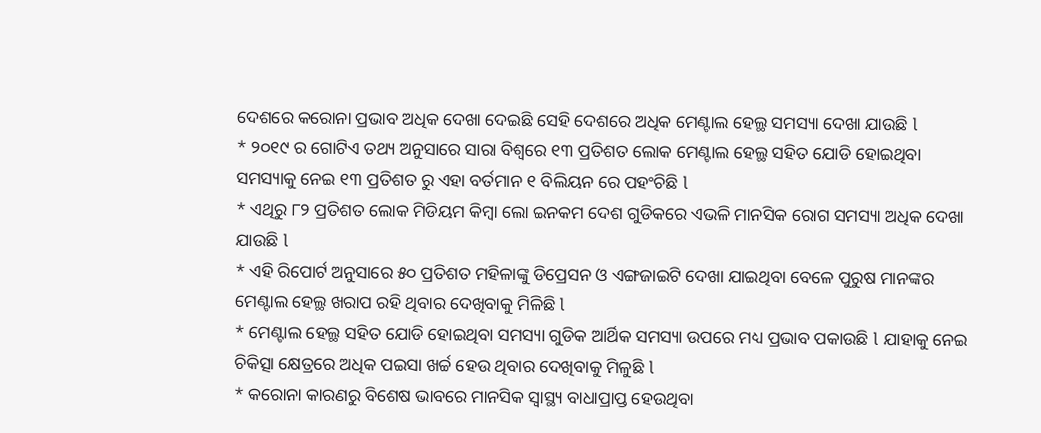ଦେଶରେ କରୋନା ପ୍ରଭାବ ଅଧିକ ଦେଖା ଦେଇଛି ସେହି ଦେଶରେ ଅଧିକ ମେଣ୍ଟାଲ ହେଲ୍ଥ ସମସ୍ୟା ଦେଖା ଯାଉଛି l
* ୨୦୧୯ ର ଗୋଟିଏ ତଥ୍ୟ ଅନୁସାରେ ସାରା ବିଶ୍ୱରେ ୧୩ ପ୍ରତିଶତ ଲୋକ ମେଣ୍ଟାଲ ହେଲ୍ଥ ସହିତ ଯୋଡି ହୋଇଥିବା ସମସ୍ୟାକୁ ନେଇ ୧୩ ପ୍ରତିଶତ ରୁ ଏହା ବର୍ତମାନ ୧ ବିଲିୟନ ରେ ପହଂଚିଛି l
* ଏଥିରୁ ୮୨ ପ୍ରତିଶତ ଲୋକ ମିଡିୟମ କିମ୍ବା ଲୋ ଇନକମ ଦେଶ ଗୁଡିକରେ ଏଭଳି ମାନସିକ ରୋଗ ସମସ୍ୟା ଅଧିକ ଦେଖା ଯାଉଛି l
* ଏହି ରିପୋର୍ଟ ଅନୁସାରେ ୫୦ ପ୍ରତିଶତ ମହିଳାଙ୍କୁ ଡିପ୍ରେସନ ଓ ଏଙ୍ଗଜାଇଟି ଦେଖା ଯାଇଥିବା ବେଳେ ପୁରୁଷ ମାନଙ୍କର ମେଣ୍ଟାଲ ହେଲ୍ଥ ଖରାପ ରହି ଥିବାର ଦେଖିବାକୁ ମିଳିଛି l
* ମେଣ୍ଟାଲ ହେଲ୍ଥ ସହିତ ଯୋଡି ହୋଇଥିବା ସମସ୍ୟା ଗୁଡିକ ଆର୍ଥିକ ସମସ୍ୟା ଉପରେ ମଧ୍ୟ ପ୍ରଭାବ ପକାଉଛି l ଯାହାକୁ ନେଇ ଚିକିତ୍ସା କ୍ଷେତ୍ରରେ ଅଧିକ ପଇସା ଖର୍ଚ୍ଚ ହେଉ ଥିବାର ଦେଖିବାକୁ ମିଳୁଛି l
* କରୋନା କାରଣରୁ ବିଶେଷ ଭାବରେ ମାନସିକ ସ୍ୱାସ୍ଥ୍ୟ ବାଧାପ୍ରାପ୍ତ ହେଉଥିବା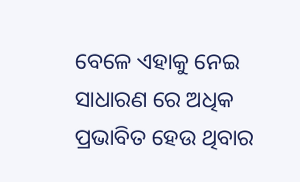ବେଳେ ଏହାକୁ ନେଇ ସାଧାରଣ ରେ ଅଧିକ ପ୍ରଭାବିତ ହେଉ ଥିବାର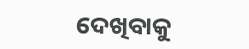ଦେଖିବାକୁ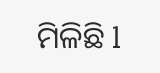ମିଳିଛି l